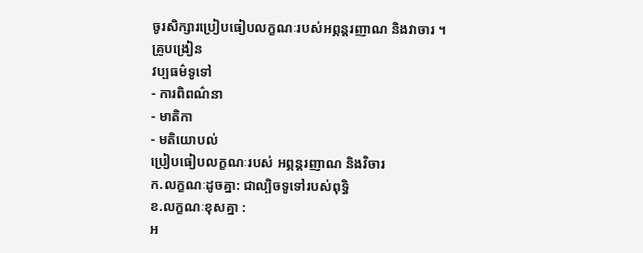ចូរសិក្សារប្រៀបធៀបលក្ខណៈរបស់អព្ភន្តរញាណ និងវាចារ ។
គ្រូបង្រៀន
វប្បធម៌ទូទៅ
- ការពិពណ៌នា
- មាតិកា
- មតិយោបល់
ប្រៀបធៀបលក្ខណៈរបស់ អព្ភន្តរញាណ និងវិចារ
ក.លក្ខណៈដូចគ្នា: ជាល្បិចទូទៅរបស់ពុទ្ធិ
ខ.លក្ខណៈខុសគ្នា :
អ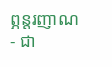ព្ភន្តរញាណ
- ជា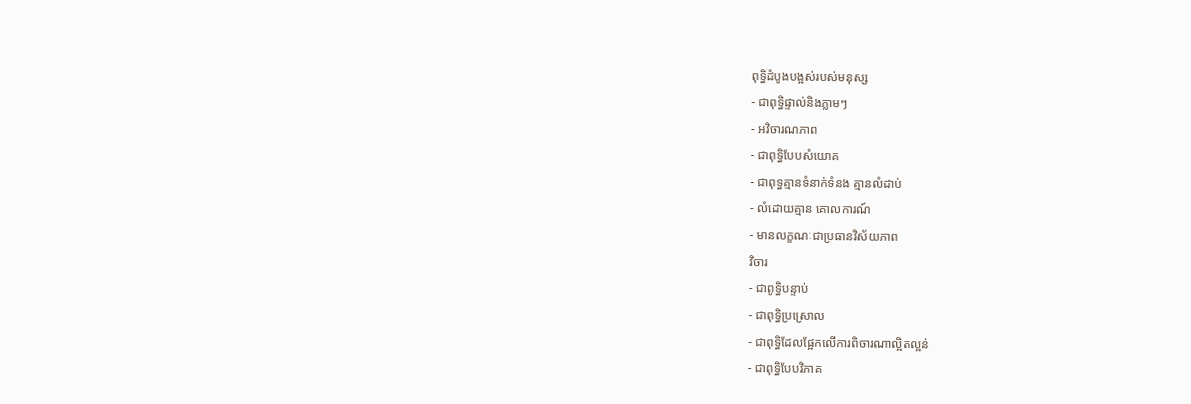ពុទ្ធិដំបូងបង្អស់របស់មនុស្ស
- ជាពុទ្ធិផ្ទាល់និងភ្លាមៗ
- អវិចារណភាព
- ជាពុទ្ធិបែបសំយោគ
- ជាពុទ្ធគ្មានទំនាក់ទំនង គ្មានលំដាប់
- លំដោយគ្មាន គោលការណ៍
- មានលក្ខណៈជាប្រធានវិស័យភាព
វិចារ
- ជាពូទ្ធិបន្ទាប់
- ជាពុទ្ធិប្រស្រោល
- ជាពុទ្ធិដែលផ្អែកលើការពិចារណាល្អិតល្អន់
- ជាពុទ្ធិបែបវិភាគ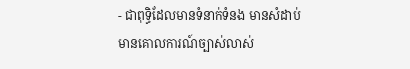- ជាពុទ្ធិដែលមានទំនាក់ទំនង មានសំដាប់មានគោលការណ៍ច្បាស់លាស់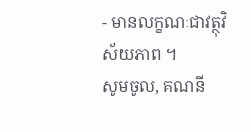- មានលក្ខណៈជាវត្ថុវិស័យភាព ។
សូមចូល, គណនី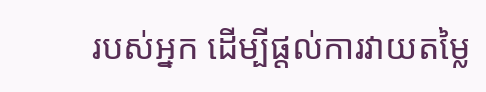របស់អ្នក ដើម្បីផ្តល់ការវាយតម្លៃ